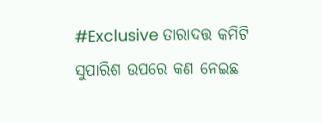#Exclusive ତାରାଦତ୍ତ କମିଟି ସୁପାରିଶ ଉପରେ କଣ ନେଇଛ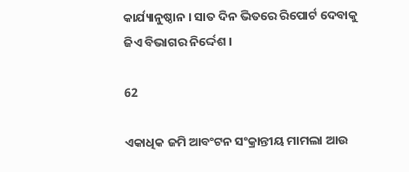କାର୍ଯ୍ୟାନୁଷ୍ଠାନ । ସାତ ଦିନ ଭିତରେ ରିପୋର୍ଟ ଦେବାକୁ ଜିଏ ବିଭାଗର ନିର୍ଦ୍ଦେଶ ।

62

ଏକାଧିକ ଜମି ଆବଂଟନ ସଂକ୍ରାନ୍ତୀୟ ମାମଲା ଆଉ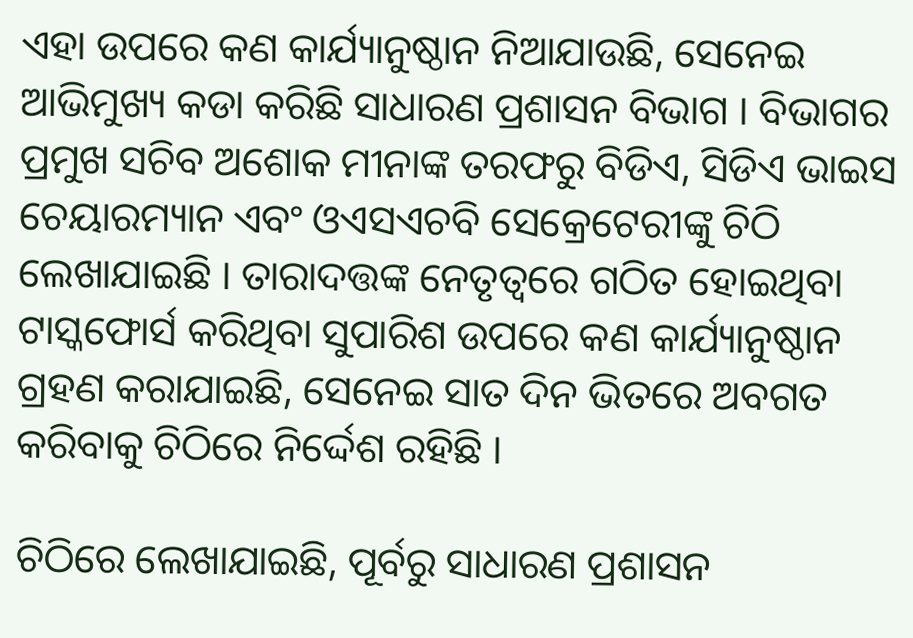ଏହା ଉପରେ କଣ କାର୍ଯ୍ୟାନୁଷ୍ଠାନ ନିଆଯାଉଛି, ସେନେଇ ଆଭିମୁଖ୍ୟ କଡା କରିଛି ସାଧାରଣ ପ୍ରଶାସନ ବିଭାଗ । ବିଭାଗର ପ୍ରମୁଖ ସଚିବ ଅଶୋକ ମୀନାଙ୍କ ତରଫରୁ ବିଡିଏ, ସିଡିଏ ଭାଇସ ଚେୟାରମ୍ୟାନ ଏବଂ ଓଏସଏଚବି ସେକ୍ରେଟେରୀଙ୍କୁ ଚିଠି ଲେଖାଯାଇଛି । ତାରାଦତ୍ତଙ୍କ ନେତୃତ୍ୱରେ ଗଠିତ ହୋଇଥିବା ଟାସ୍କଫୋର୍ସ କରିଥିବା ସୁପାରିଶ ଉପରେ କଣ କାର୍ଯ୍ୟାନୁଷ୍ଠାନ ଗ୍ରହଣ କରାଯାଇଛି, ସେନେଇ ସାତ ଦିନ ଭିତରେ ଅବଗତ କରିବାକୁ ଚିଠିରେ ନିର୍ଦ୍ଦେଶ ରହିଛି ।

ଚିଠିରେ ଲେଖାଯାଇଛି, ପୂର୍ବରୁ ସାଧାରଣ ପ୍ରଶାସନ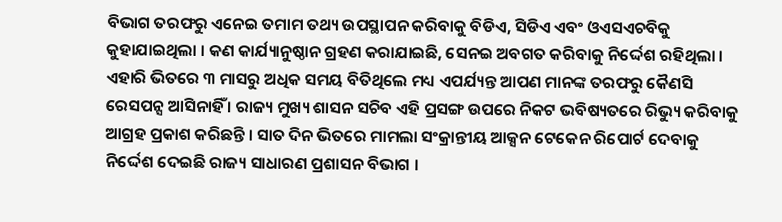ବିଭାଗ ତରଫରୁ ଏନେଇ ତମାମ ତଥ୍ୟ ଉପସ୍ଥାପନ କରିବାକୁ ବିଡିଏ, ସିଡିଏ ଏବଂ ଓଏସଏଚବିକୁ କୁହାଯାଇଥିଲା । କଣ କାର୍ଯ୍ୟାନୁଷ୍ଠାନ ଗ୍ରହଣ କରାଯାଇଛି, ସେନଇ ଅବଗତ କରିବାକୁ ନିର୍ଦ୍ଦେଶ ରହିଥିଲା । ଏହାରି ଭିତରେ ୩ ମାସରୁ ଅଧିକ ସମୟ ବିତିଥିଲେ ମଧ୍ୟ ଏପର୍ଯ୍ୟନ୍ତ ଆପଣ ମାନଙ୍କ ତରଫରୁ କୈଣସି ରେସପନ୍ସ ଆସିନାହିଁ । ରାଜ୍ୟ ମୁଖ୍ୟ ଶାସନ ସଚିବ ଏହି ପ୍ରସଙ୍ଗ ଉପରେ ନିକଟ ଭବିଷ୍ୟତରେ ରିଭ୍ୟୁ କରିବାକୁ ଆଗ୍ରହ ପ୍ରକାଶ କରିଛନ୍ତି । ସାତ ଦିନ ଭିତରେ ମାମଲା ସଂକ୍ରାନ୍ତୀୟ ଆକ୍ସନ ଟେକେନ ରିପୋର୍ଟ ଦେବାକୁ ନିର୍ଦ୍ଦେଶ ଦେଇଛି ରାଜ୍ୟ ସାଧାରଣ ପ୍ରଶାସନ ବିଭାଗ ।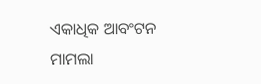ଏକାଧିକ ଆବଂଟନ ମାମଲା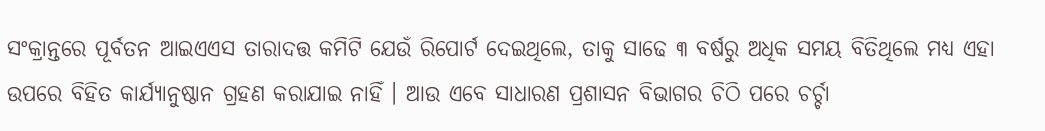ସଂକ୍ରାନ୍ତରେ ପୂର୍ବତନ ଆଇଏଏସ ତାରାଦତ୍ତ କମିଟି ଯେଉଁ ରିପୋର୍ଟ ଦେଇଥିଲେ, ତାକୁ ସାଢେ ୩ ବର୍ଷରୁ ଅଧିକ ସମୟ ବିତିଥିଲେ ମଧ୍ୟ ଏହା ଉପରେ ବିହିତ କାର୍ଯ୍ୟାନୁଷ୍ଠାନ ଗ୍ରହଣ କରାଯାଇ ନାହିଁ । ଆଉ ଏବେ ସାଧାରଣ ପ୍ରଶାସନ ବିଭାଗର ଚିଠି ପରେ ଚର୍ଚ୍ଚା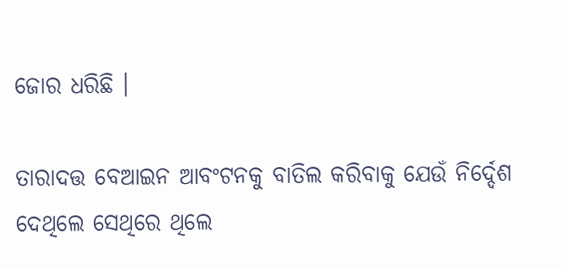ଜୋର ଧରିଛି ।

ତାରାଦତ୍ତ ବେଆଇନ ଆବଂଟନକୁ ବାତିଲ କରିବାକୁ ଯେଉଁ ନିର୍ଦ୍ଦେଶ ଦେଥିଲେ ସେଥିରେ ଥିଲେ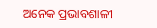ଅନେକ ପ୍ରଭାବଶାଳୀ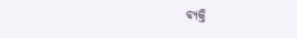ବ୍ୟକ୍ତି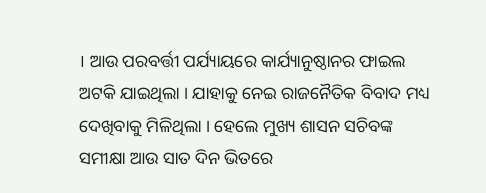। ଆଉ ପରବର୍ତ୍ତୀ ପର୍ଯ୍ୟାୟରେ କାର୍ଯ୍ୟାନୁଷ୍ଠାନର ଫାଇଲ ଅଟକି ଯାଇଥିଲା । ଯାହାକୁ ନେଇ ରାଜନୈତିକ ବିବାଦ ମଧ୍ୟ ଦେଖିବାକୁ ମିଳିଥିଲା । ହେଲେ ମୁଖ୍ୟ ଶାସନ ସଚିବଙ୍କ ସମୀକ୍ଷା ଆଉ ସାତ ଦିନ ଭିତରେ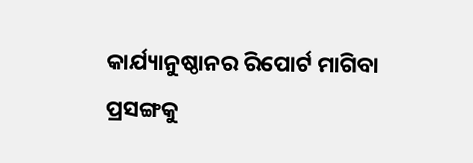କାର୍ଯ୍ୟାନୁଷ୍ଠାନର ରିପୋର୍ଟ ମାଗିବା ପ୍ରସଙ୍ଗକୁ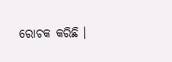ରୋଚକ କରିଛି ।